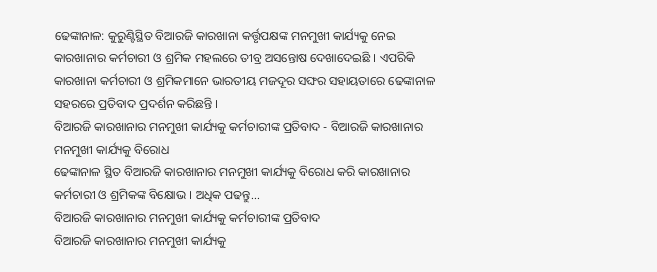ଢେଙ୍କାନାଳ: କୁରୁଣ୍ଟିସ୍ଥିତ ବିଆରଜି କାରଖାନା କର୍ତ୍ତୃପକ୍ଷଙ୍କ ମନମୁଖୀ କାର୍ଯ୍ୟକୁ ନେଇ କାରଖାନାର କର୍ମଚାରୀ ଓ ଶ୍ରମିକ ମହଲରେ ତୀବ୍ର ଅସନ୍ତୋଷ ଦେଖାଦେଇଛି । ଏପରିକି କାରଖାନା କର୍ମଚାରୀ ଓ ଶ୍ରମିକମାନେ ଭାରତୀୟ ମଜଦୂର ସଙ୍ଘର ସହାୟତାରେ ଢେଙ୍କାନାଳ ସହରରେ ପ୍ରତିବାଦ ପ୍ରଦର୍ଶନ କରିଛନ୍ତି ।
ବିଆରଜି କାରଖାନାର ମନମୁଖୀ କାର୍ଯ୍ୟକୁ କର୍ମଚାରୀଙ୍କ ପ୍ରତିବାଦ - ବିଆରଜି କାରଖାନାର ମନମୁଖୀ କାର୍ଯ୍ୟକୁ ବିରୋଧ
ଢେଙ୍କାନାଳ ସ୍ଥିତ ବିଆରଜି କାରଖାନାର ମନମୁଖୀ କାର୍ଯ୍ୟକୁ ବିରୋଧ କରି କାରଖାନାର କର୍ମଚାରୀ ଓ ଶ୍ରମିକଙ୍କ ବିକ୍ଷୋଭ । ଅଧିକ ପଢନ୍ତୁ...
ବିଆରଜି କାରଖାନାର ମନମୁଖୀ କାର୍ଯ୍ୟକୁ କର୍ମଚାରୀଙ୍କ ପ୍ରତିବାଦ
ବିଆରଜି କାରଖାନାର ମନମୁଖୀ କାର୍ଯ୍ୟକୁ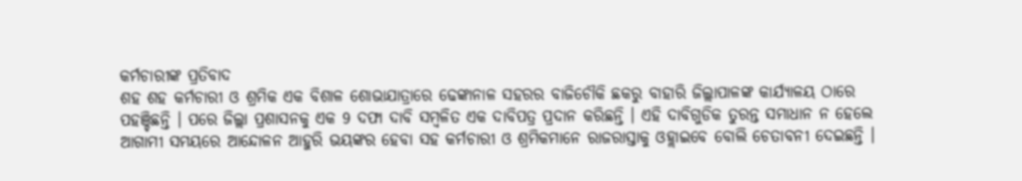କର୍ମଚାରୀଙ୍କ ପ୍ରତିବାଦ
ଶହ ଶହ କର୍ମଚାରୀ ଓ ଶ୍ରମିକ ଏକ ବିଶାଳ ଶୋଭାଯାତ୍ରାରେ ଢେଙ୍କାନାଳ ସହରର ବାଜିଚୌକି ଛକରୁ ବାହାରି ଜିଲ୍ଲାପାଳଙ୍କ କାର୍ଯ୍ୟାଳୟ ଠାରେ ପହଞ୍ଚିଛନ୍ତି । ପରେ ଜିଲ୍ଲା ପ୍ରଶାସନକୁ ଏକ 9 ଦଫା ଦାବି ସମ୍ବଳିତ ଏକ ଦାବିପତ୍ର ପ୍ରଦାନ କରିଛନ୍ତି । ଏହି ଦାବିଗୁଡିକ ତୁରନ୍ତ ସମାଧାନ ନ ହେଲେ ଆଗାମୀ ସମୟରେ ଆନ୍ଦୋଳନ ଆହୁରି ଭୟଙ୍କର ହେବା ସହ କର୍ମଚାରୀ ଓ ଶ୍ରମିକମାନେ ରାଜରାସ୍ତାକୁ ଓହ୍ଲାଇବେ ବୋଲି ଚେତାବନୀ ଦେଇଛନ୍ତି ।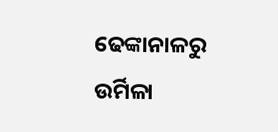ଢେଙ୍କାନାଳରୁ ଉର୍ମିଳା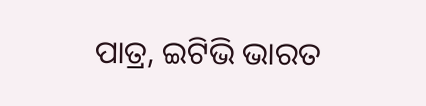ପାତ୍ର, ଇଟିଭି ଭାରତ